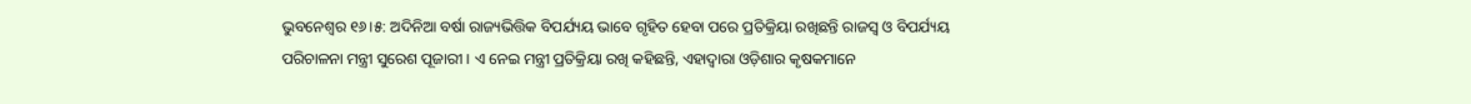ଭୁବନେଶ୍ବର ୧୬।୫: ଅଦିନିଆ ବର୍ଷା ରାଜ୍ୟଭିତ୍ତିକ ବିପର୍ଯ୍ୟୟ ଭାବେ ଗୃହିତ ହେବା ପରେ ପ୍ରତିକ୍ରିୟା ରଖିଛନ୍ତି ରାଜସ୍ବ ଓ ବିପର୍ଯ୍ୟୟ ପରିଚାଳନା ମନ୍ତ୍ରୀ ସୁରେଶ ପୂଜାରୀ । ଏ ନେଇ ମନ୍ତ୍ରୀ ପ୍ରତିକ୍ରିୟା ରଖି କହିଛନ୍ତି, ଏହାଦ୍ୱାରା ଓଡ଼ିଶାର କୃଷକମାନେ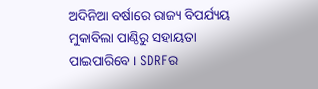ଅଦିନିଆ ବର୍ଷାରେ ରାଜ୍ୟ ବିପର୍ଯ୍ୟୟ ମୁକାବିଲା ପାଣ୍ଠିରୁ ସହାୟତା ପାଇପାରିବେ । SDRFର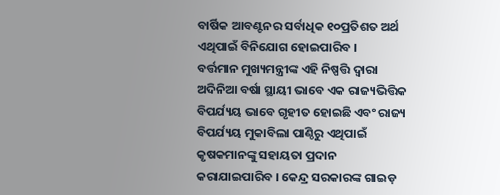ବାର୍ଷିକ ଆବଣ୍ଟନର ସର୍ବାଧିକ ୧୦ପ୍ରତିଶତ ଅର୍ଥ ଏଥିପାଇଁ ବିନିଯୋଗ ହୋଇପାରିବ ।
ବର୍ତ୍ତମାନ ମୁଖ୍ୟମନ୍ତ୍ରୀଙ୍କ ଏହି ନିଷ୍ପତ୍ତି ଦ୍ୱାରା ଅଦିନିଆ ବର୍ଷା ସ୍ଥାୟୀ ଭାବେ ଏକ ରାଜ୍ୟଭିତ୍ତିକ ବିପର୍ଯ୍ୟୟ ଭାବେ ଗୃହୀତ ହୋଇଛି ଏବଂ ରାଜ୍ୟ ବିପର୍ଯ୍ୟୟ ମୁକାବିଲା ପାଣ୍ଠିରୁ ଏଥିପାଇଁ କୃଷକମାନଙ୍କୁ ସହାୟତା ପ୍ରଦାନ କରାଯାଇପାରିବ । କେନ୍ଦ୍ର ସରକାରଙ୍କ ଗାଇଡ଼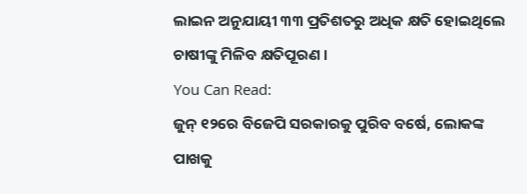ଲାଇନ ଅନୁଯାୟୀ ୩୩ ପ୍ରତିଶତରୁ ଅଧିକ କ୍ଷତି ହୋଇଥିଲେ ଚାଷୀଙ୍କୁ ମିଳିବ କ୍ଷତିପୂରଣ ।
You Can Read:
ଜୁନ୍ ୧୨ରେ ବିଜେପି ସରକାରକୁ ପୁରିବ ବର୍ଷେ, ଲୋକଙ୍କ ପାଖକୁ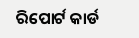ରିପୋର୍ଟ କାର୍ଡ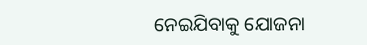ନେଇଯିବାକୁ ଯୋଜନା